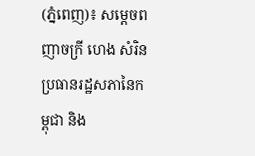(ភ្នំពេញ)៖ សម្តេចពញាចក្រី ហេង សំរិន ប្រធានរដ្ឋសភានៃកម្ពុជា និង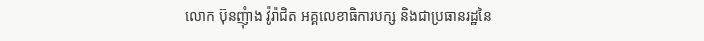លោក ប៊ុនញុំាង វ៉ូរ៉ាជិត អគ្គលេខាធិការបក្ស និងជាប្រធានរដ្ឋនៃ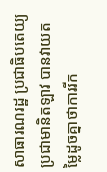សាធារណរដ្ឋ ប្រជាធិបតេយ្យប្រជាមានិតឡាវ បានវាយតម្លៃដូចគ្នាថាការរីក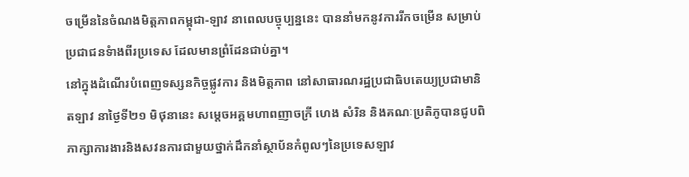ចម្រើននៃចំណងមិត្តភាពកម្ពុជា-ឡាវ នាពេលបច្ចុប្បន្ននេះ បាននាំមកនូវការរីកចម្រើន សម្រាប់ប្រជាជនទំាងពីរប្រទេស ដែលមានព្រំដែនជាប់គ្នា។
នៅក្នុងដំណើរបំពេញទស្សនកិច្ចផ្លូវការ និងមិត្តភាព នៅសាធារណរដ្ឋប្រជាធិបតេយ្យប្រជាមានិតឡាវ នាថ្ងៃទី២១ មិថុនានេះ សម្តេចអគ្គមហាពញាចក្រី ហេង សំរិន និងគណៈប្រតិភូបានជូបពិភាក្សាការងារនិងសវនការជាមួយថ្នាក់ដឹកនាំស្ថាប័នកំពូលៗនៃប្រទេសឡាវ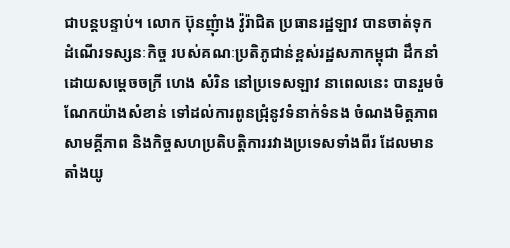ជាបន្តបន្ទាប់។ លោក ប៊ុនញុំាង វ៉ូរ៉ាជិត ប្រធានរដ្ឋឡាវ បានចាត់ទុក ដំណើរទស្សនៈកិច្ច របស់គណៈប្រតិភូជាន់ខ្ពស់រដ្ឋសភាកម្ពុជា ដឹកនាំដោយសម្តេចចក្រី ហេង សំរិន នៅប្រទេសឡាវ នាពេលនេះ បានរួមចំណែកយ៉ាងសំខាន់ ទៅដល់ការពូនជ្រុំនូវទំនាក់ទំនង ចំណងមិត្តភាព សាមគ្គីភាព និងកិច្ចសហប្រតិបត្តិការរវាងប្រទេសទាំងពីរ ដែលមានតាំងយូ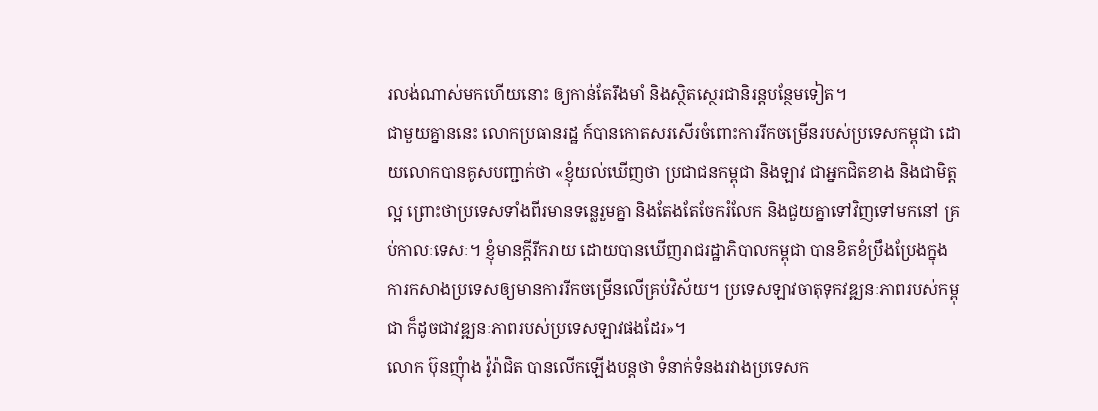រលង់ណាស់មកហើយនោះ ឲ្យកាន់តែរឹងមាំ និងស្ថិតស្ថេរជានិរន្តបន្ថែមទៀត។
ជាមួយគ្នាននេះ លោកប្រធានរដ្ឋ ក៍បានកោតសរសើរចំពោះការរីកចម្រើនរបស់ប្រទេសកម្ពុជា ដោយលោកបានគូសបញ្ជាក់ថា «ខ្ញុំយល់ឃើញថា ប្រជាជនកម្ពុជា និងឡាវ ជាអ្នកជិតខាង និងជាមិត្តល្អ ព្រោះថាប្រទេសទាំងពីរមានទន្លេរួមគ្នា និងតែងតែចែករំលែក និងជួយគ្នាទៅវិញទៅមកនៅ គ្រប់កាលៈទេសៈ។ ខ្ញុំមានក្តីរីករាយ ដោយបានឃើញរាជរដ្ឋាភិបាលកម្ពុជា បានខិតខំប្រឹងប្រែងក្នុងការកសាងប្រទេសឲ្យមានការរីកចម្រើនលើគ្រប់វិស័យ។ ប្រទេសឡាវចាតុទុកវឌ្ឍនៈភាពរបស់កម្ពុជា ក៏ដូចជាវឌ្ឍនៈភាពរបស់ប្រទេសឡាវផងដែរ»។
លោក ប៊ុនញុំាង វ៉ូរ៉ាជិត បានលើកឡើងបន្តថា ទំនាក់ទំនងរវាងប្រទេសក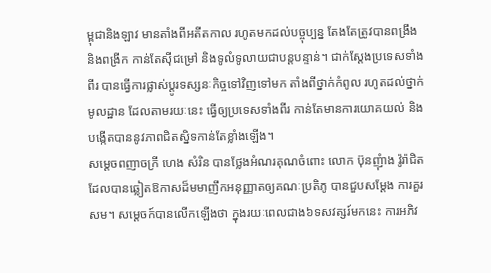ម្ពុជានិងឡាវ មានតាំងពីអតីតកាល រហូតមកដល់បច្ចុប្បន្ន តែងតែត្រូវបានពង្រឹង និងពង្រីក កាន់តែស៊ីជម្រៅ និងទូលំទូលាយជាបន្តបន្ទាន់។ ជាក់ស្តែងប្រទេសទាំងពីរ បានធ្វើការផ្លាស់ប្តូរទស្សនៈកិច្ចទៅវិញទៅមក តាំងពីថ្នាក់កំពូល រហូតដល់ថ្នាក់មូលដ្ឋាន ដែលតាមរយៈនេះ ធ្វើឲ្យប្រទេសទាំងពីរ កាន់តែមានការយោគយល់ និងបង្កើតបាននូវភាពជិតស្និទកាន់តែខ្លាំងឡើង។
សម្តេចពញាចក្រី ហេង សំរិន បានថ្លែងអំណរគុណចំពោះ លោក ប៊ុនញុំាង វ៉ូរ៉ាជិត ដែលបានឆ្លៀតឱកាសដ៏មមាញឹកអនុញ្ញាតឲ្យគណៈប្រតិភូ បានជួបសម្តែង ការគួរសម។ សម្តេចក៍បានលើកឡើងថា ក្នុងរយៈពេលជាង៦ទសវត្សរ៍មកនេះ ការអភិវ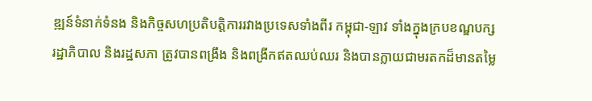ឌ្ឍន៍ទំនាក់ទំនង និងកិច្ចសហប្រតិបត្តិការរវាងប្រទេសទាំងពីរ កម្ពុជា-ឡាវ ទាំងក្នុងក្របខណ្ឌបក្ស រដ្ឋាភិបាល និងរដ្ឋសភា ត្រូវបានពង្រឹង និងពង្រីកឥតឈប់ឈរ និងបានក្លាយជាមរតកដ៏មានតម្លៃ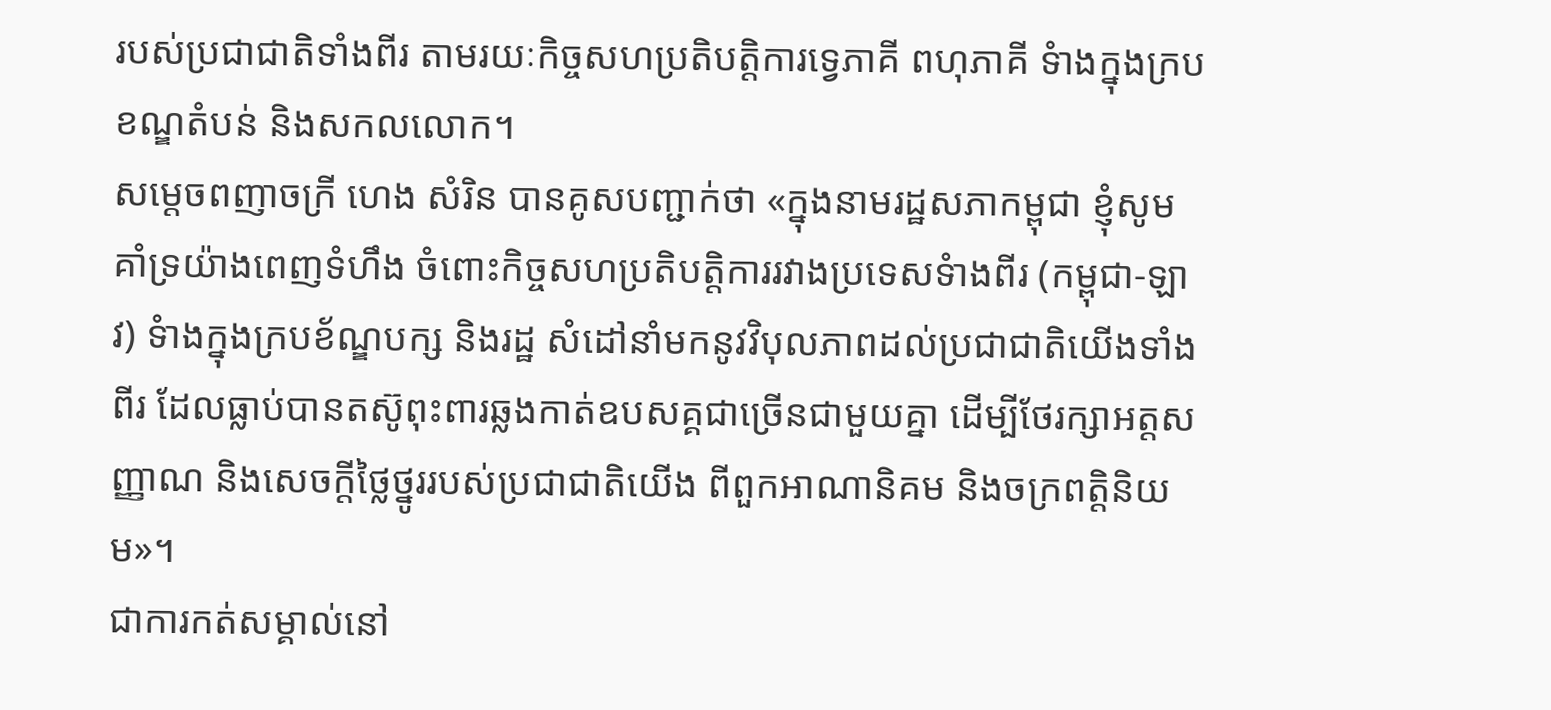របស់ប្រជាជាតិទាំងពីរ តាមរយៈកិច្ចសហប្រតិបត្តិការទ្វេភាគី ពហុភាគី ទំាងក្នុងក្របខណ្ឌតំបន់ និងសកលលោក។
សម្តេចពញាចក្រី ហេង សំរិន បានគូសបញ្ជាក់ថា «ក្នុងនាមរដ្ឋសភាកម្ពុជា ខ្ញុំសូមគាំទ្រយ៉ាងពេញទំហឹង ចំពោះកិច្ចសហប្រតិបត្តិការរវាងប្រទេសទំាងពីរ (កម្ពុជា-ឡាវ) ទំាងក្នុងក្របខ័ណ្ឌបក្ស និងរដ្ឋ សំដៅនាំមកនូវវិបុលភាពដល់ប្រជាជាតិយើងទាំងពីរ ដែលធ្លាប់បានតស៊ូពុះពារឆ្លងកាត់ឧបសគ្គជាច្រើនជាមួយគ្នា ដើម្បីថែរក្សាអត្តសញ្ញាណ និងសេចក្តីថ្លៃថ្នូររបស់ប្រជាជាតិយើង ពីពួកអាណានិគម និងចក្រពត្តិនិយម»។
ជាការកត់សម្គាល់នៅ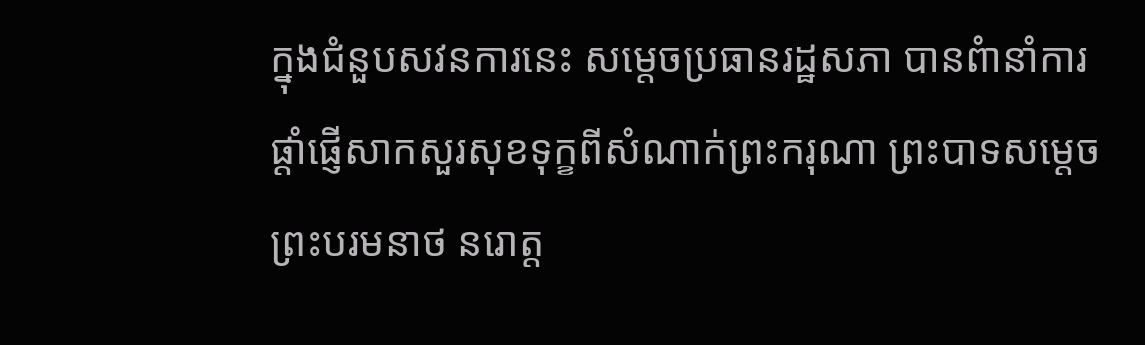ក្នុងជំនួបសវនការនេះ សម្តេចប្រធានរដ្ឋសភា បានពំានាំការផ្តាំផ្ញើសាកសួរសុខទុក្ខពីសំណាក់ព្រះករុណា ព្រះបាទសម្តេច ព្រះបរមនាថ នរោត្ត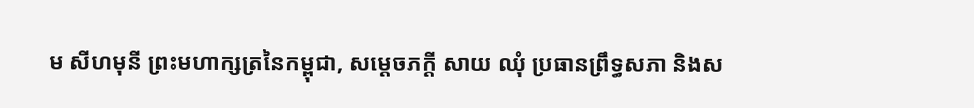ម សីហមុនី ព្រះមហាក្សត្រនៃកម្ពុជា, សម្តេចភក្តី សាយ ឈុំ ប្រធានព្រឹទ្ធសភា និងស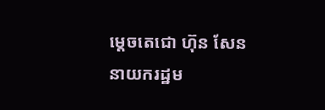ម្តេចតេជោ ហ៊ុន សែន នាយករដ្ឋម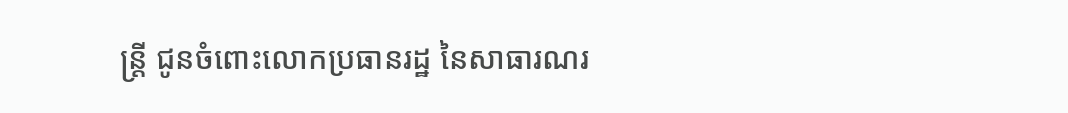ន្រ្តី ជូនចំពោះលោកប្រធានរដ្ឋ នៃសាធារណរ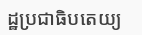ដ្ឋប្រជាធិបតេយ្យ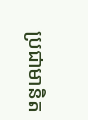ប្រជាមានិត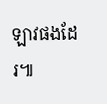ឡាវផងដែរ៕